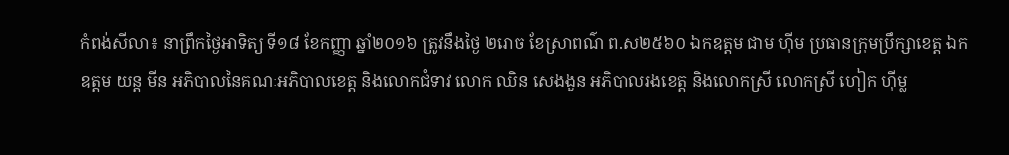កំពង់សីលា៖ នាព្រឹកថ្ងៃអាទិត្យ ទី១៨ ខែកញ្ញា ឆ្នាំ២០១៦ ត្រូវនឹងថ្ងៃ ២រោច ខែស្រាពណ៌ ព.ស២៥៦០ ឯកឧត្តម ជាម ហុីម ប្រធានក្រុមប្រឹក្សាខេត្ត ឯកឧត្តម យន្ត មីន អភិបាលនៃគណៈអភិបាលខេត្ត និងលោកជំទាវ លោក ឈិន សេងងួន អភិបាលរងខេត្ត និងលោកស្រី លោកស្រី ហៀក ហុីម្ល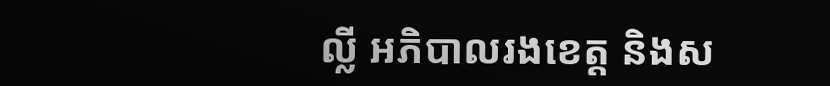ល្លី អភិបាលរងខេត្ត និងស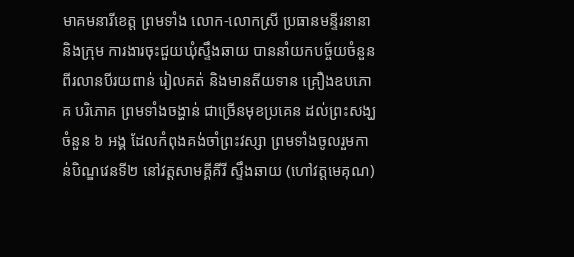មាគមនារីខេត្ត ព្រមទាំង លោក-លោកស្រី ប្រធានមន្ទីរនានា និងក្រុម ការងារចុះជួយឃុំស្ទឹងឆាយ បាននាំយកបច្ច័យចំនួន ពីរលានបីរយពាន់ រៀលគត់ និងមានតីយទាន គ្រឿងឧបភោគ បរិភោគ ព្រមទាំងចង្ហាន់ ជាច្រើនមុខប្រគេន ដល់ព្រះសង្ឃចំនួន ៦ អង្គ ដែលកំពុងគង់ចាំព្រះវស្សា ព្រមទាំងចូលរួមកាន់បិណ្ឌវេនទី២ នៅវត្តសាមគ្គីគីរី ស្ទឹងឆាយ (ហៅវត្តមេគុណ)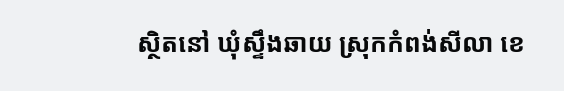ស្ថិតនៅ ឃុំស្ទឹងឆាយ ស្រុកកំពង់សីលា ខេ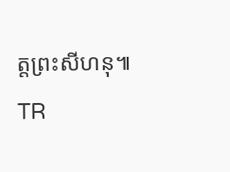ត្តព្រះសីហនុ៕ TR